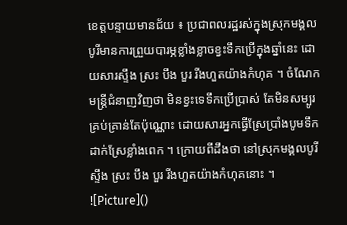ខេត្តបន្ទាយមានជ័យ ៖ ប្រជាពលរដ្ឋរស់ក្នុងស្រុកមង្គលបូរីមានការព្រួយបារម្ភខ្លាំងខ្លាចខ្វះទឹកប្រើក្នុងឆ្នាំនេះ ដោយសារស្ទឹង ស្រះ បឹង បួរ រីងហួតយ៉ាងកំហុគ ។ ចំណែកមន្ត្រីជំនាញវិញថា មិនខ្វះទេទឹកប្រើប្រាស់ តែមិនសម្បូរគ្រប់គ្រាន់តែប៉ុណ្ណោះ ដោយសារអ្នកធ្វើស្រែប្រាំងបូមទឹកដាក់ស្រែខ្លាំងពេក ។ ក្រោយពីដឹងថា នៅស្រុកមង្គលបូរី ស្ទឹង ស្រះ បឹង បួរ រីងហួតយ៉ាងកំហុគនោះ ។
![Picture]()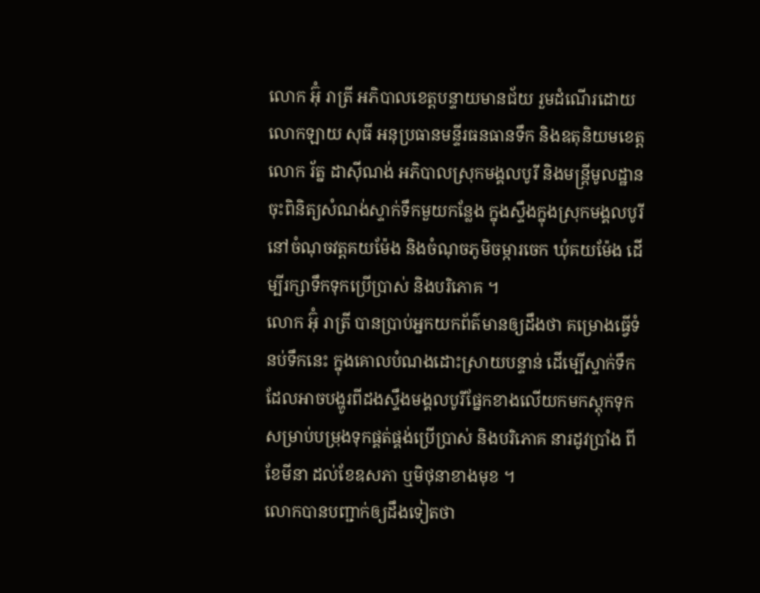លោក អ៊ុំ រាត្រី អភិបាលខេត្តបន្ទាយមានជ័យ រួមដំណើរដោយលោកឡាយ សុធី អនុប្រធានមន្ទីរធនធានទឹក និងឧតុនិយមខេត្ត លោក រ័ត្ន ដាស៊ីណង់ អភិបាលស្រុកមង្គលបូរី និងមន្ត្រីមូលដ្ឋានចុះពិនិត្យសំណង់ស្ទាក់ទឹកមួយកន្លែង ក្នុងស្ទឹងក្នុងស្រុកមង្គលបូរី នៅចំណុចវត្តគយម៉ែង និងចំណុចភូមិចម្ការចេក ឃុំគយម៉ែង ដើម្បីរក្សាទឹកទុកប្រើប្រាស់ និងបរិភោគ ។
លោក អ៊ុំ រាត្រី បានប្រាប់អ្នកយកព័ត៌មានឲ្យដឹងថា គម្រោងធ្វើទំនប់ទឹកនេះ ក្នុងគោលបំណងដោះស្រាយបន្ទាន់ ដើម្បើស្ទាក់ទឹកដែលអាចបង្ហូរពីដងស្ទឹងមង្គលបូរីផ្នែកខាងលើយកមកស្តុកទុក សម្រាប់បម្រុងទុកផ្គត់ផ្គង់ប្រើប្រាស់ និងបរិភោគ នារដូវប្រាំង ពីខែមីនា ដល់ខែឧសភា ឬមិថុនាខាងមុខ ។
លោកបានបញ្ជាក់ឲ្យដឹងទៀតថា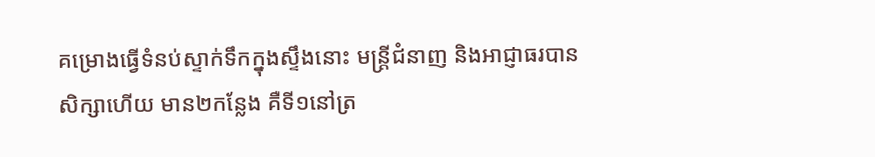គម្រោងធ្វើទំនប់ស្ទាក់ទឹកក្នុងស្ទឹងនោះ មន្ត្រីជំនាញ និងអាជ្ញាធរបានសិក្សាហើយ មាន២កន្លែង គឺទី១នៅត្រ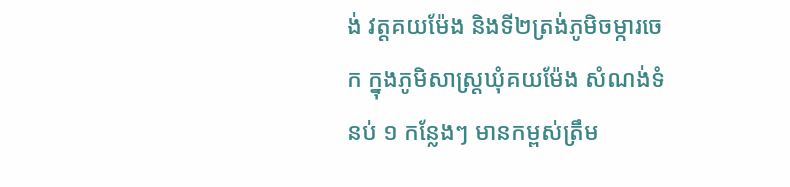ង់ វត្តគយម៉ែង និងទី២ត្រង់ភូមិចម្ការចេក ក្នុងភូមិសាស្ត្រឃុំគយម៉ែង សំណង់ទំនប់ ១ កន្លែងៗ មានកម្ពស់ត្រឹម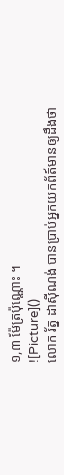១,៣ ម៉ែត្រប៉ុណ្ណោះ ។
![Picture]()
លោក រ័ត្ន ដាស៊ីណង់ បានប្រាប់អ្នកយកព័ត៍មានឲ្យដឹងថា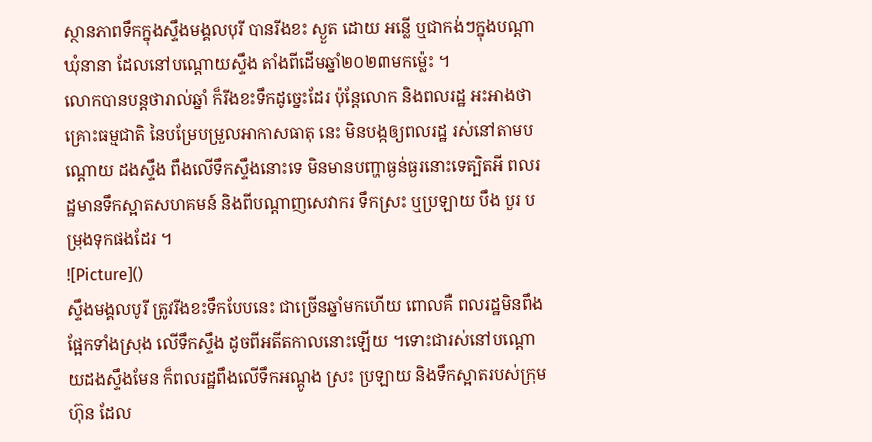ស្ថានភាពទឹកក្នុងស្ទឹងមង្គលបុរី បានរីងខះ ស្ងួត ដោយ អន្លើ ឬជាកង់ៗក្នុងបណ្តាឃុំនានា ដែលនៅបណ្តោយស្ទឹង តាំងពីដើមឆ្នាំ២០២៣មកម្ល៉េះ ។
លោកបានបន្តថារាល់ឆ្នាំ ក៏រីងខះទឹកដូច្នេះដែរ ប៉ុន្តែលោក និងពលរដ្ឋ អះអាងថា គ្រោះធម្មជាតិ នៃបម្រែបម្រួលអាកាសធាតុ នេះ មិនបង្កឲ្យពលរដ្ឋ រស់នៅតាមបណ្តោយ ដងស្ទឹង ពឹងលើទឹកស្ទឹងនោះទេ មិនមានបញ្ហាធ្ងន់ធ្ងរនោះទេត្បិតអី ពលរដ្ឋមានទឹកស្អាតសហគមន៍ និងពីបណ្តាញសេវាករ ទឹកស្រះ ឬប្រឡាយ បឹង បួរ បម្រុងទុកផងដែរ ។
![Picture]()
ស្ទឹងមង្គលបូរី ត្រូវរីងខះទឹកបែបនេះ ជាច្រើនឆ្នាំមកហើយ ពោលគឺ ពលរដ្ឋមិនពឹងផ្អែកទាំងស្រុង លើទឹកស្ទឹង ដូចពីអតីតកាលនោះឡើយ ។ទោះជារស់នៅបណ្តោយដងស្ទឹងមែន ក៏ពលរដ្ឋពឹងលើទឹកអណ្តូង ស្រះ ប្រឡាយ និងទឹកស្អាតរបស់ក្រុមហ៊ុន ដែល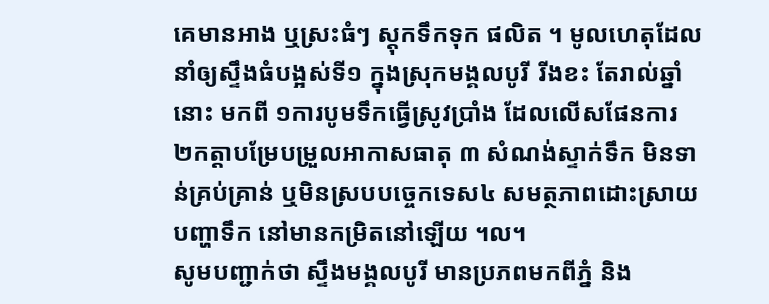គេមានអាង ឬស្រះធំៗ ស្តុកទឹកទុក ផលិត ។ មូលហេតុដែលនាំឲ្យស្ទឹងធំបង្អស់ទី១ ក្នុងស្រុកមង្គលបូរី រីងខះ តែរាល់ឆ្នាំនោះ មកពី ១ការបូមទឹកធ្វើស្រូវប្រាំង ដែលលើសផែនការ ២កត្តាបម្រែបម្រួលអាកាសធាតុ ៣ សំណង់ស្ទាក់ទឹក មិនទាន់គ្រប់គ្រាន់ ឬមិនស្របបច្ចេកទេស៤ សមត្ថភាពដោះស្រាយបញ្ហាទឹក នៅមានកម្រិតនៅឡើយ ។ល។
សូមបញ្ជាក់ថា ស្ទឹងមង្គលបូរី មានប្រភពមកពីភ្នំ និង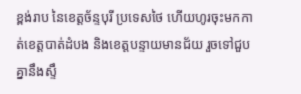ខ្ពង់រាប នៃខេត្តច័ន្ទបុរី ប្រទេសថៃ ហើយហូរចុះមកកាត់ខេត្តបាត់ដំបង និងខេត្តបន្ទាយមានជ័យ រួចទៅជួបគ្នានឹងស្ទឹ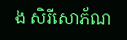ង សិរីសោភ័ណ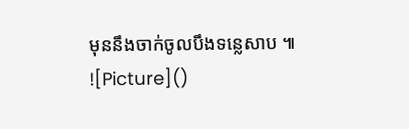មុននឹងចាក់ចូលបឹងទន្លេសាប ៕
![Picture]()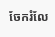ចែករំលែ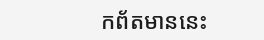កព័តមាននេះ